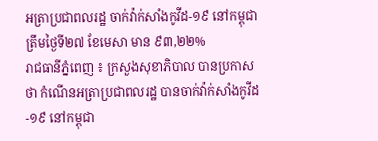អត្រាប្រជាពលរដ្ឋ ចាក់វ៉ាក់សាំងកូវីដ-១៩ នៅកម្ពុជា ត្រឹមថ្ងៃទី២៧ ខែមេសា មាន ៩៣,២២%
រាជធានីភ្នំពេញ ៖ ក្រសួងសុខាភិបាល បានប្រកាសថា កំណេីនអត្រាប្រជាពលរដ្ឋ បានចាក់វ៉ាក់សាំងកូវីដ-១៩ នៅកម្ពុជា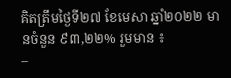គិតត្រឹមថ្ងៃទី២៧ ខែមេសា ឆ្នាំ២០២២ មានចំនួន ៩៣,២២% រួមមាន ៖
–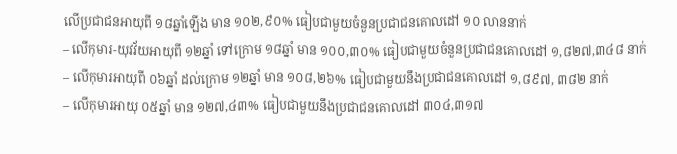លើប្រជាជនអាយុពី ១៨ឆ្នាំឡើង មាន ១០២,៩០% ធៀបជាមួយចំនួនប្រជាជនគោលដៅ ១០ លាននាក់
– លើកុមារ-យុវវ័យអាយុពី ១២ឆ្នាំ ទៅក្រោម ១៨ឆ្នាំ មាន ១០០,៣០% ធៀបជាមួយចំនួនប្រជាជនគោលដៅ ១,៨២៧,៣៤៨ នាក់
– លើកុមារអាយុពី ០៦ឆ្នាំ ដល់ក្រោម ១២ឆ្នាំ មាន ១០៨,២៦% ធៀបជាមួយនឹងប្រជាជនគោលដៅ ១,៨៩៧, ៣៨២ នាក់
– លើកុមារអាយុ ០៥ឆ្នាំ មាន ១២៧,៤៣% ធៀបជាមួយនឹងប្រជាជនគោលដៅ ៣០៤,៣១៧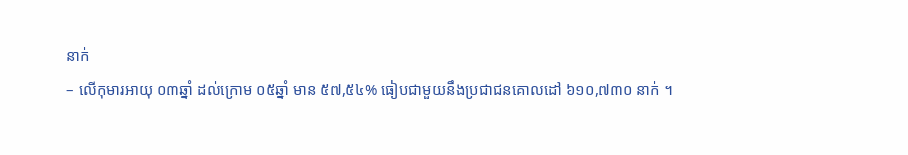នាក់
– លើកុមារអាយុ ០៣ឆ្នាំ ដល់ក្រោម ០៥ឆ្នាំ មាន ៥៧,៥៤% ធៀបជាមួយនឹងប្រជាជនគោលដៅ ៦១០,៧៣០ នាក់ ។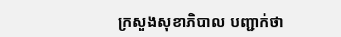ក្រសួងសុខាភិបាល បញ្ជាក់ថា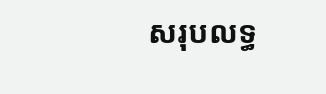សរុបលទ្ធ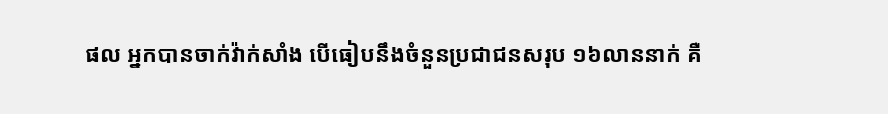ផល អ្នកបានចាក់វ៉ាក់សាំង បើធៀបនឹងចំនួនប្រជាជនសរុប ១៦លាននាក់ គឺ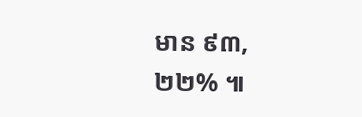មាន ៩៣,២២% ៕